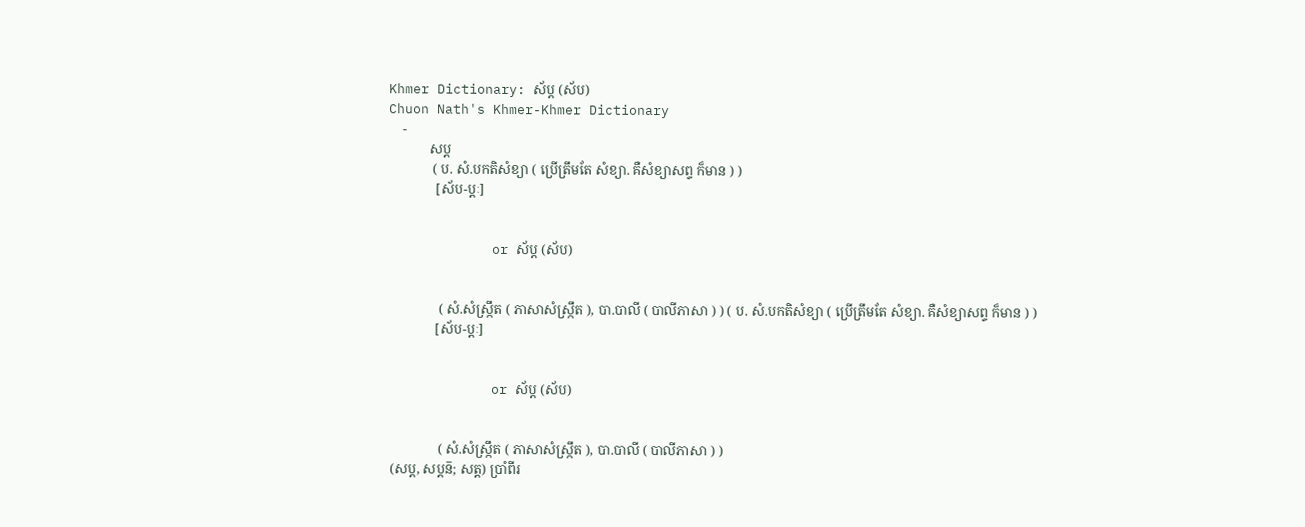Khmer Dictionary: ស័ប្ត (ស័ប)
Chuon Nath's Khmer-Khmer Dictionary
    -
            សប្ត
             ( ប. សំ.បកតិសំខ្យា ( ប្រើត្រឹមតែ សំខ្យា. គឺសំខ្យាសព្ទ ក៏មាន ) )
              [ស័ប-ប្តៈ]


             or ស័ប្ត (ស័ប)


               ( សំ.សំស្រ្កឹត ( ភាសាសំស្រ្កឹត ), បា.បាលី ( បាលីភាសា ) ) ( ប. សំ.បកតិសំខ្យា ( ប្រើត្រឹមតែ សំខ្យា. គឺសំខ្យាសព្ទ ក៏មាន ) )
              [ស័ប-ប្តៈ]


             or ស័ប្ត (ស័ប)


               ( សំ.សំស្រ្កឹត ( ភាសាសំស្រ្កឹត ), បា.បាលី ( បាលីភាសា ) )
 (សប្ត, សប្តន៑; សត្ត) ប្រាំពីរ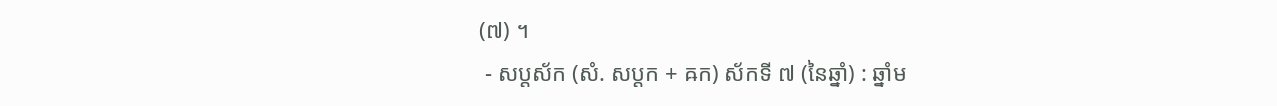(៧) ។
 - សប្ដស័ក (សំ. សប្តក + ឝក) ស័កទី ៧ (នៃឆ្នាំ) : ឆ្នាំម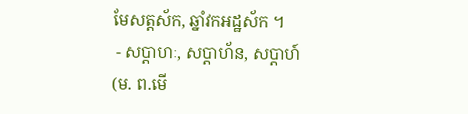មែសត្តស័ក, ឆ្នាំវកអដ្ឋស័ក ។
 - សប្ដាហៈ, សប្ដាហ័ន, សប្ដាហ៍ (ម. ព.មើ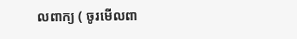លពាក្យ ( ចូរមើលពា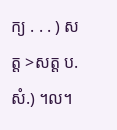ក្យ . . . ) សត្ត >សត្ត ប. សំ.) ។ល។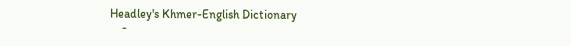Headley's Khmer-English Dictionary
    -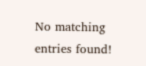No matching entries found!